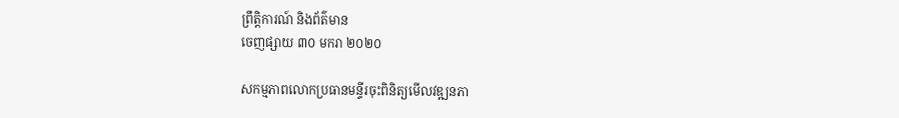ព្រឹត្តិការណ៍ និងព័ត៌មាន
ចេញផ្សាយ ៣០ មករា ២០២០

សកម្មភាពលោកប្រធានមន្ទីរចុះពិនិត្យមើលវឌ្ឍនភា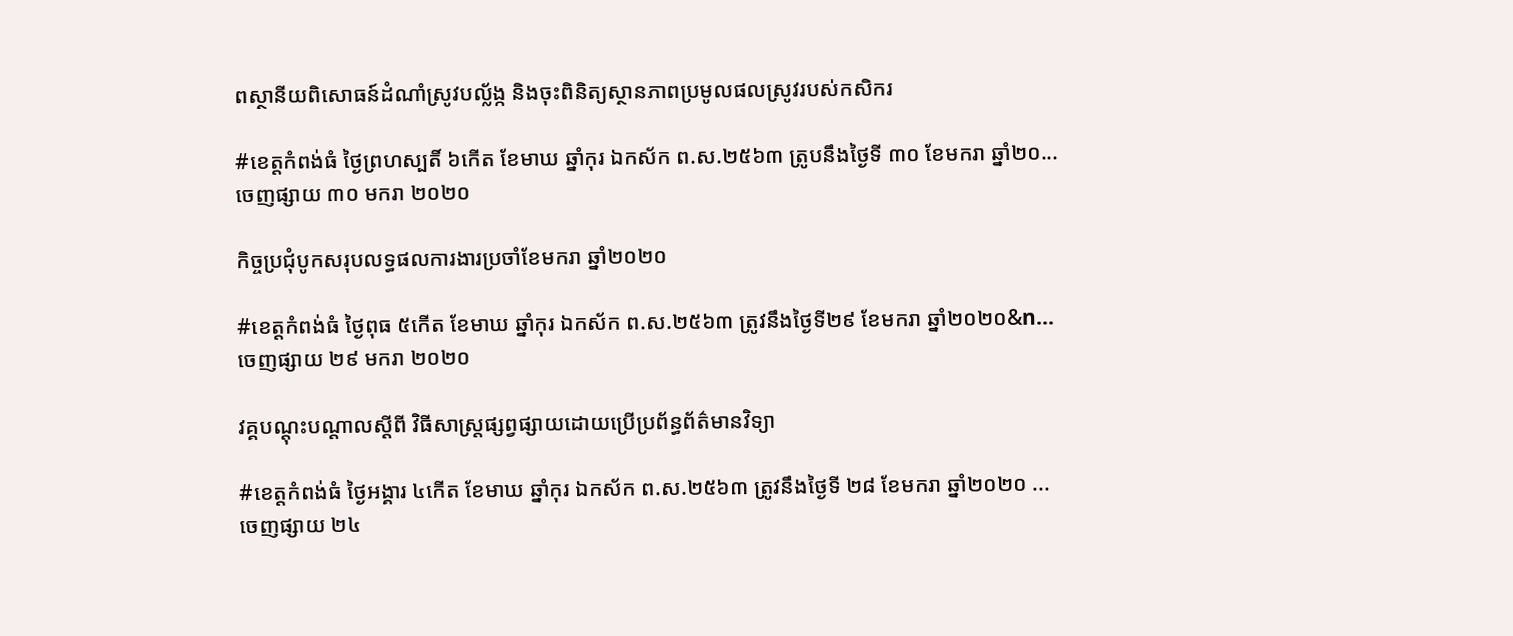ពស្ថានីយពិសោធន៍ដំណាំស្រូវបល្ល័ង្ក និងចុះពិនិត្យស្ថានភាពប្រមូលផលស្រូវរបស់កសិករ

#ខេត្តកំពង់ធំ ថ្ងៃព្រហស្បតិ៍ ៦កើត ខែមាឃ ឆ្នាំកុរ ឯកស័ក ព.ស.២៥៦៣ ត្រូបនឹងថ្ងៃទី ៣០ ខែមករា ឆ្នាំ២០...
ចេញផ្សាយ ៣០ មករា ២០២០

កិច្ចប្រជុំបូកសរុបលទ្ធផលការងារប្រចាំខែមករា ឆ្នាំ២០២០

#ខេត្តកំពង់ធំ ថ្ងៃពុធ ៥កើត ខែមាឃ ឆ្នាំកុរ ឯកស័ក ព.ស.២៥៦៣ ត្រូវនឹងថ្ងៃទី២៩ ខែមករា ឆ្នាំ២០២០&n...
ចេញផ្សាយ ២៩ មករា ២០២០

វគ្គបណ្ដុះបណ្ដាលស្ដីពី វិធីសាស្រ្តផ្សព្វផ្សាយដោយប្រើប្រព័ន្ធព័ត៌មានវិទ្យា

#ខេត្តកំពង់ធំ ថ្ងៃអង្គារ ៤កើត ខែមាឃ ឆ្នាំកុរ ឯកស័ក ព.ស.២៥៦៣ ត្រូវនឹងថ្ងៃទី ២៨ ខែមករា ឆ្នាំ២០២០ ...
ចេញផ្សាយ ២៤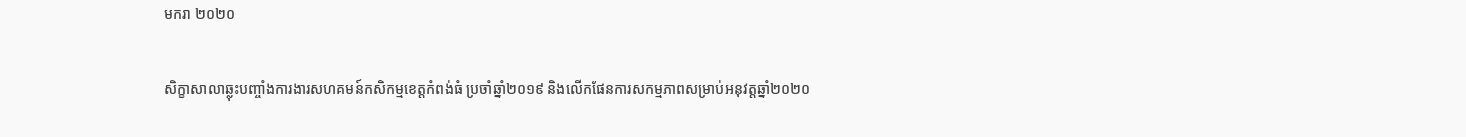មករា ២០២០

សិក្ខាសាលាឆ្លុះបញ្ចាំងការងារសហគមន៍កសិកម្មខេត្តកំពង់ធំ ប្រចាំឆ្នាំ២០១៩ និងលើកផែនការសកម្មភាពសម្រាប់អនុវត្តឆ្នាំ២០២០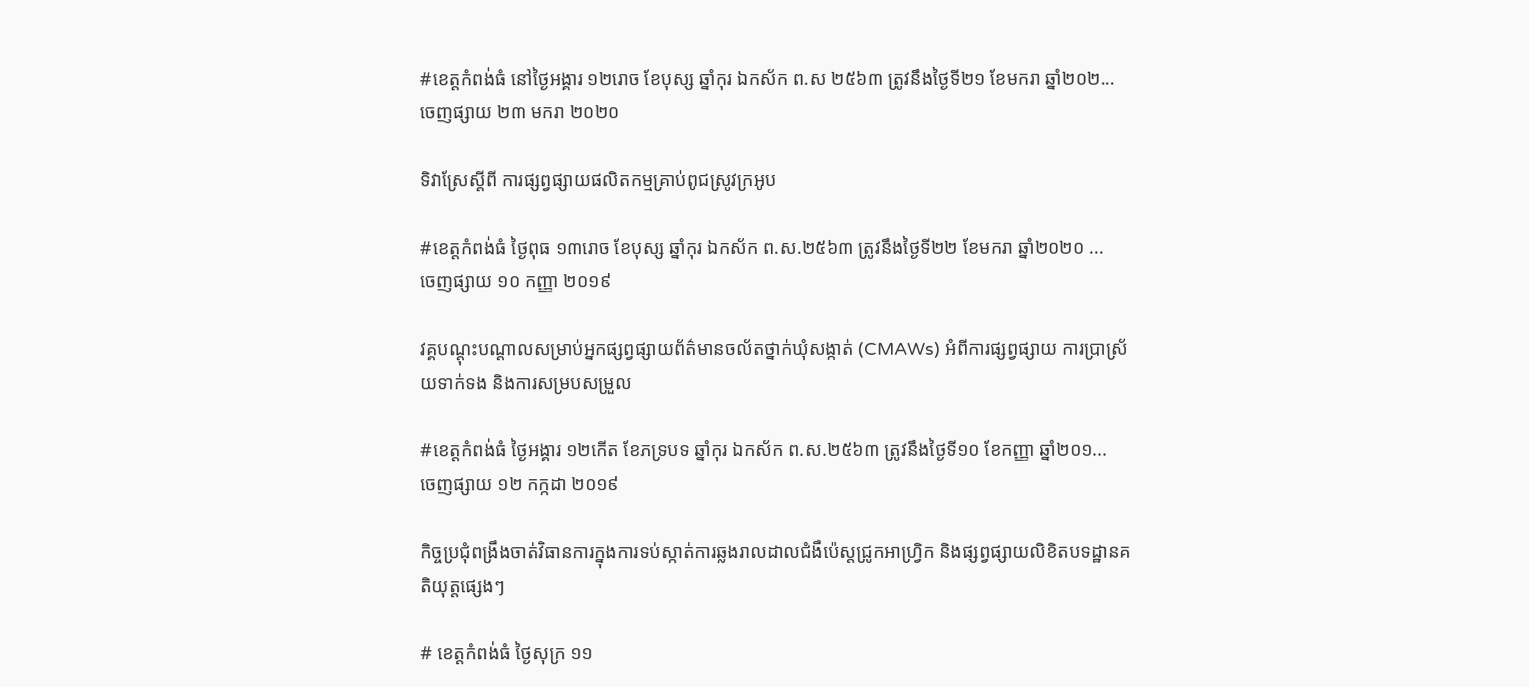#ខេត្តកំពង់ធំ នៅថ្ងៃអង្គារ ១២រោច ខែបុស្ស ឆ្នាំកុរ ឯកស័ក ព.ស ២៥៦៣ ត្រូវនឹងថ្ងៃទី២១ ខែមករា ឆ្នាំ២០២...
ចេញផ្សាយ ២៣ មករា ២០២០

ទិវាស្រែស្ដីពី ការផ្សព្វផ្សាយផលិតកម្មគ្រាប់ពូជស្រូវក្រអូប

#ខេត្តកំពង់ធំ ថ្ងៃពុធ ១៣រោច ខែបុស្ស ឆ្នាំកុរ ឯកស័ក ព.ស.២៥៦៣ ត្រូវនឹងថ្ងៃទី២២ ខែមករា ឆ្នាំ២០២០ ...
ចេញផ្សាយ ១០ កញ្ញា ២០១៩

វគ្គបណ្ដុះបណ្ដាលសម្រាប់អ្នកផ្សព្វផ្សាយព័ត៌មានចល័តថ្នាក់ឃុំសង្កាត់ (CMAWs) អំពីការផ្សព្វផ្សាយ ការប្រាស្រ័យទាក់ទង និងការសម្របសម្រួល

#ខេត្តកំពង់ធំ ថ្ងៃអង្គារ ១២កើត ខែភទ្របទ ឆ្នាំកុរ ឯកស័ក ព.ស.២៥៦៣ ត្រូវនឹងថ្ងៃទី១០ ខែកញ្ញា ឆ្នាំ២០១...
ចេញផ្សាយ ១២ កក្កដា ២០១៩

កិច្ចប្រជុំពង្រឹងចាត់វិធានការក្នុងការទប់ស្កាត់ការឆ្លងរាលដាលជំងឺប៉េស្តជ្រូកអាហ្វ្រិក និងផ្សព្វផ្សាយលិខិតបទដ្ឋានគតិយុត្តផ្សេងៗ

# ខេត្តកំពង់ធំ ថ្ងៃសុក្រ ១១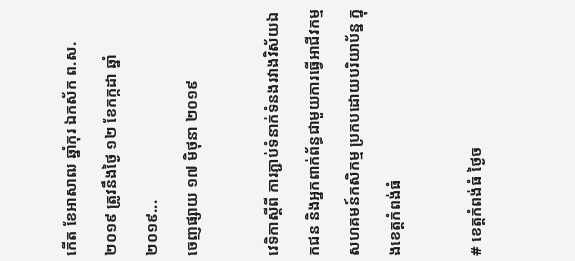កើត ខែអាសាឍ ឆ្នាំកុរ ឯកស័ក ព.ស.២០១៩ ត្រូវនឹងថ្ងៃ ១២ ខែកក្កដា ឆ្នាំ២០១៩...
ចេញផ្សាយ ១៧ មិថុនា ២០១៩

វេទិកាស្តីពី ការភ្ជាប់ទំនាក់ទំនងរវាងវិស័យឯកជន និងអ្នកពាក់ព័ន្ធជាមួយការធ្វើអាជីវកម្មសហគមន៍កសិកម្ម ប្រកបដោយបរិយាប័ន្ន ក្នុងខេត្តកំពង់ធំ

# ខេត្តកំពង់ធំ ថ្ងៃច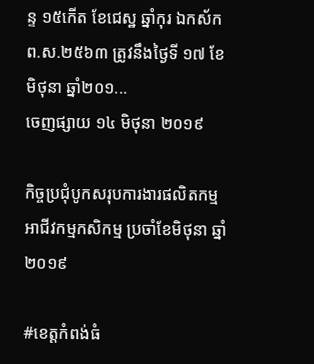ន្ទ ១៥កើត ខែជេស្ឋ ឆ្នាំកុរ ឯកស័ក ព.ស.២៥៦៣ ត្រូវនឹងថ្ងៃទី ១៧ ខែមិថុនា ឆ្នាំ២០១...
ចេញផ្សាយ ១៤ មិថុនា ២០១៩

កិច្ចប្រជុំបូកសរុបការងារផលិតកម្ម អាជីវកម្មកសិកម្ម ប្រចាំខែមិថុនា ឆ្នាំ២០១៩

#ខេត្តកំពង់ធំ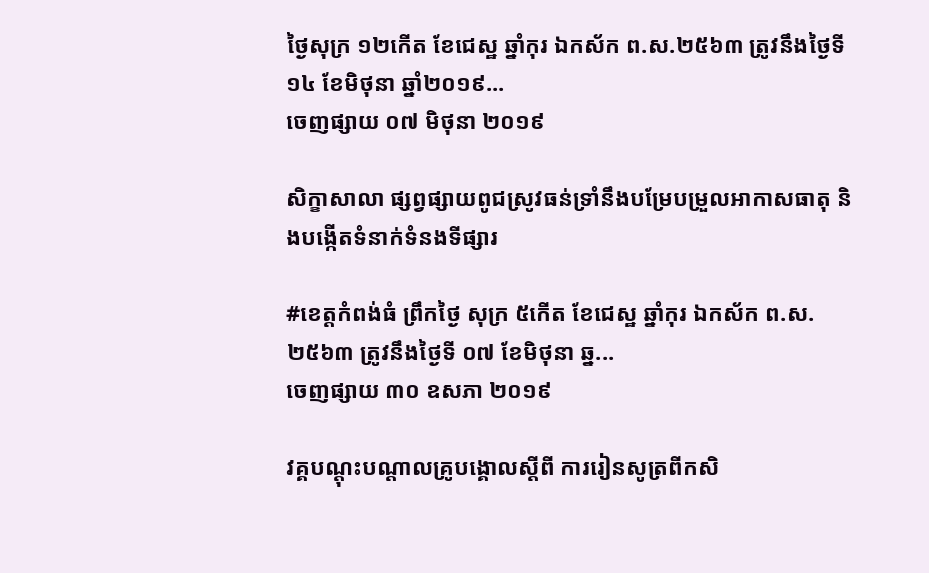ថ្ងៃសុក្រ ១២កើត ខែជេស្ឋ ឆ្នាំកុរ ឯកស័ក ព.ស.២៥៦៣ ត្រូវនឹងថ្ងៃទី១៤ ខែមិថុនា ឆ្នាំ២០១៩...
ចេញផ្សាយ ០៧ មិថុនា ២០១៩

សិក្ខាសាលា ផ្សព្វផ្សាយពូជស្រូវធន់ទ្រាំនឹងបម្រែបម្រួលអាកាសធាតុ និងបង្កើតទំនាក់ទំនងទីផ្សារ

#ខេត្តកំពង់ធំ ព្រឹកថ្ងៃ សុក្រ ៥កើត ខែជេស្ឋ ឆ្នាំកុរ ឯកស័ក ព.ស.២៥៦៣ ត្រូវនឹងថ្ងៃទី ០៧ ខែមិថុនា ឆ្ន...
ចេញផ្សាយ ៣០ ឧសភា ២០១៩

វគ្គបណ្តុះបណ្តាលគ្រូបង្គោលស្តីពី ការរៀនសូត្រពីកសិ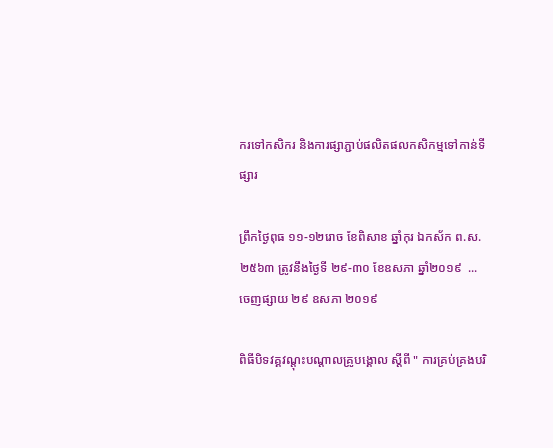ករទៅកសិករ និងការផ្សាភ្ជាប់ផលិតផលកសិកម្មទៅកាន់ទីផ្សារ

ព្រឹកថ្ងៃពុធ ១១-១២រោច ខែពិសាខ ឆ្នាំកុរ ឯកស័ក ព.ស.២៥៦៣ ត្រូវនឹងថ្ងៃទី ២៩-៣០ ខែឧសភា ឆ្នាំ២០១៩  ...
ចេញផ្សាយ ២៩ ឧសភា ២០១៩

ពិធីបិទវគ្គវណ្ដុះបណ្ដាលគ្រូបង្គោល ស្ដីពី " ការគ្រប់គ្រងបរិ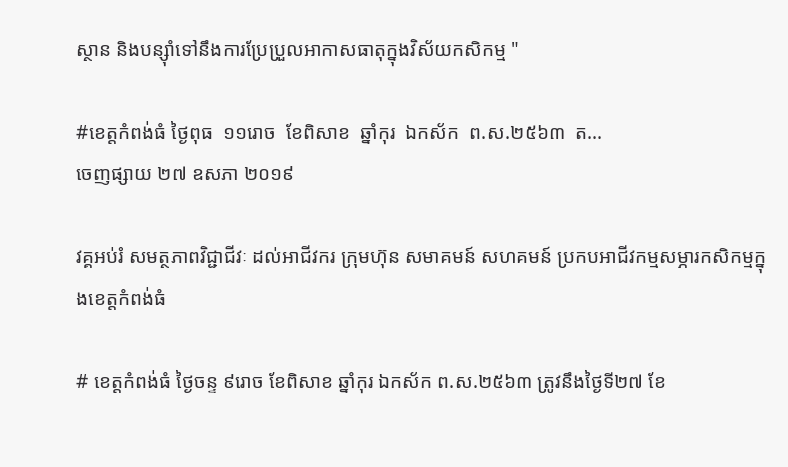ស្ថាន និងបន្ស៊ាំទៅនឹងការប្រែប្រួលអាកាសធាតុក្នុងវិស័យកសិកម្ម "

#ខេត្តកំពង់ធំ ថ្ងៃពុធ  ១១រោច  ខែពិសាខ  ឆ្នាំកុរ  ឯកស័ក  ព.ស.២៥៦៣  ត...
ចេញផ្សាយ ២៧ ឧសភា ២០១៩

វគ្គអប់រំ សមត្ថភាពវិជ្ជាជីវៈ ដល់អាជីវករ ក្រុមហ៊ុន សមាគមន៍ សហគមន៍ ប្រកបអាជីវកម្មសម្ភារកសិកម្មក្នុងខេត្តកំពង់ធំ

# ខេត្តកំពង់ធំ ថ្ងៃចន្ទ ៩រោច ខែពិសាខ ឆ្នាំកុរ ឯកស័ក ព.ស.២៥៦៣ ត្រូវនឹងថ្ងៃទី២៧ ខែ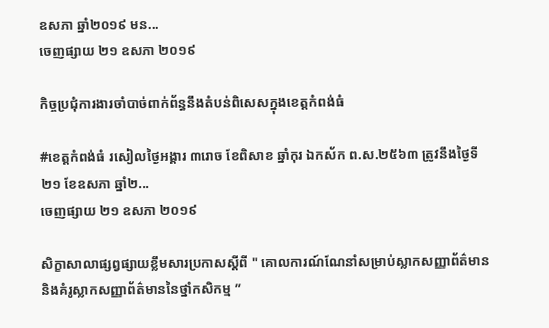ឧសភា ឆ្នាំ២០១៩ មន...
ចេញផ្សាយ ២១ ឧសភា ២០១៩

កិច្ចប្រជុំការងារចាំបាច់ពាក់ព័ន្ធនឹងតំបន់ពិសេសក្នុងខេត្តកំពង់ធំ

#ខេត្តកំពង់ធំ រសៀលថ្ងៃអង្គារ ៣រោច ខែពិសាខ ឆ្នាំកុរ ឯកស័ក ព.ស.២៥៦៣ ត្រូវនឹងថ្ងៃទី ២១ ខែឧសភា ឆ្នាំ២...
ចេញផ្សាយ ២១ ឧសភា ២០១៩

សិក្ខាសាលាផ្សព្វផ្សាយខ្លឹមសារប្រកាសស្តីពី " គោលការណ៍ណែនាំសម្រាប់ស្លាកសញ្ញាព័ត៌មាន និងគំរូស្លាកសញ្ញាព័ត៌មាននៃថ្នាំកសិកម្ម ”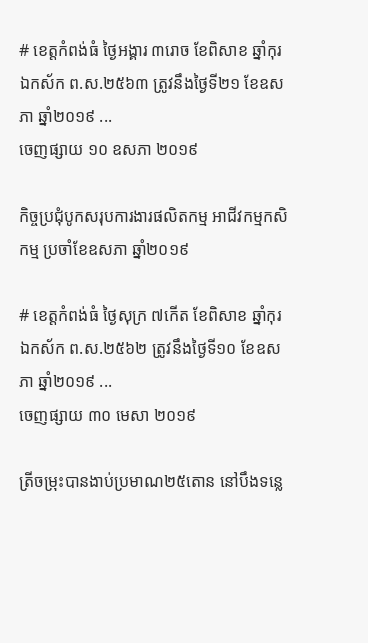# ខេត្តកំពង់ធំ ថ្ងៃអង្គារ ៣រោច ខែពិសាខ ឆ្នាំកុរ ឯកស័ក ព.ស.២៥៦៣ ត្រូវនឹងថ្ងៃទី២១ ខែឧសភា ឆ្នាំ២០១៩ ...
ចេញផ្សាយ ១០ ឧសភា ២០១៩

កិច្ចប្រជុំបូកសរុបការងារផលិតកម្ម អាជីវកម្មកសិកម្ម ប្រចាំខែឧសភា ឆ្នាំ២០១៩

# ខេត្តកំពង់ធំ ថ្ងៃសុក្រ ៧កើត ខែពិសាខ ឆ្នាំកុរ ឯកស័ក ព.ស.២៥៦២ ត្រូវនឹងថ្ងៃទី១០ ខែឧសភា ឆ្នាំ២០១៩ ...
ចេញផ្សាយ ៣០ មេសា ២០១៩

ត្រីចម្រុះបានងាប់ប្រមាណ២៥តោន នៅបឹងទន្លេ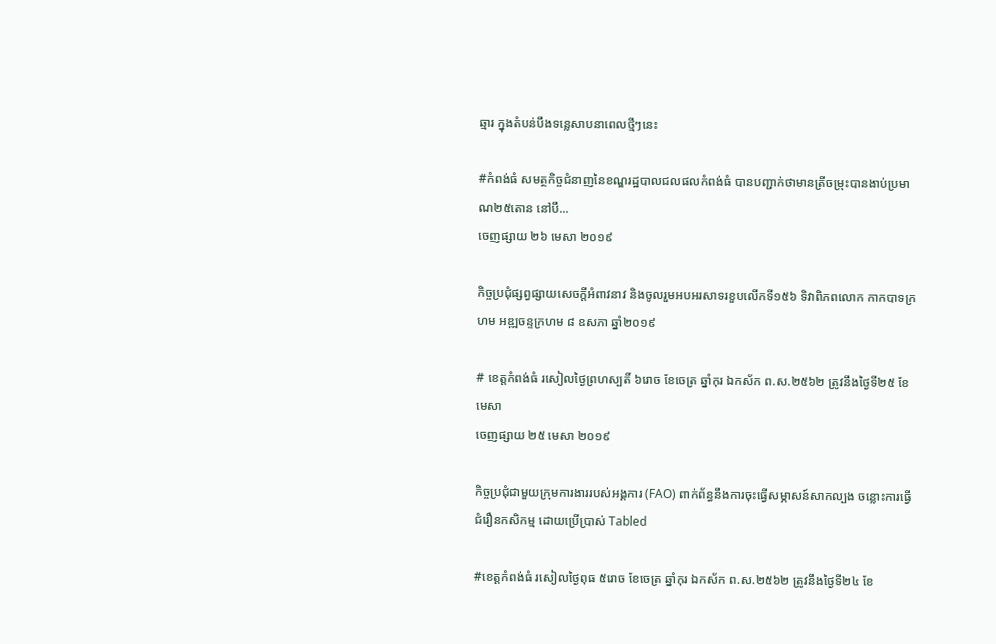ឆ្មារ ក្នុងតំបន់បឹងទន្លេសាបនាពេលថ្មីៗនេះ

#កំពង់ធំ សមត្ថកិច្ចជំនាញនៃខណ្ឌរដ្ឋបាលជលផលកំពង់ធំ បានបញ្ជាក់ថាមានត្រីចម្រុះបានងាប់ប្រមាណ២៥តោន នៅបឹ...
ចេញផ្សាយ ២៦ មេសា ២០១៩

កិច្ចប្រជុំផ្សព្វផ្សាយសេចក្តីអំពាវនាវ និងចូលរួមអបអរសាទរខួបលើកទី១៥៦ ទិវាពិភពលោក កាកបាទក្រហម អឌ្ឍចន្ទក្រហម ៨ ឧសភា ឆ្នាំ២០១៩

# ខេត្តកំពង់ធំ រសៀលថ្ងៃព្រហស្បតិ៍ ៦រោច ខែចេត្រ ឆ្នាំកុរ ឯកស័ក ព.ស.២៥៦២ ត្រូវនឹងថ្ងៃទី២៥ ខែមេសា
ចេញផ្សាយ ២៥ មេសា ២០១៩

កិច្ចប្រជុំជាមួយក្រុមការងាររបស់អង្គការ (FAO) ពាក់ព័ន្ធនឹងការចុះធ្វើសម្ភាសន៍សាកល្បង ចន្លោះការធ្វើជំរឿនកសិកម្ម ដោយប្រើប្រាស់ Tabled

#ខេត្តកំពង់ធំ រសៀលថ្ងៃពុធ ៥រោច ខែចេត្រ ឆ្នាំកុរ ឯកស័ក ព.ស.២៥៦២ ត្រូវនឹងថ្ងៃទី២៤ ខែ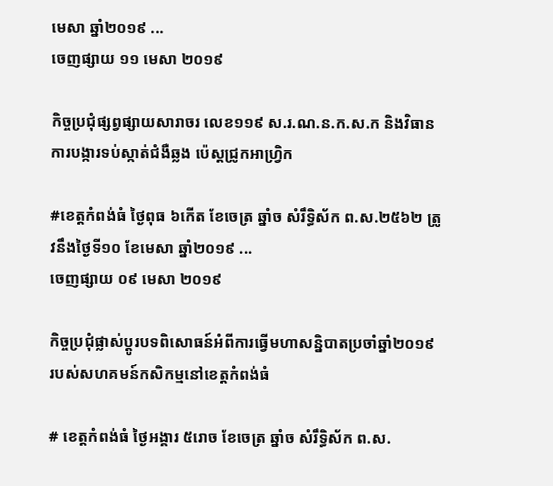មេសា ឆ្នាំ២០១៩ ...
ចេញផ្សាយ ១១ មេសា ២០១៩

កិច្ចប្រជុំផ្សព្វផ្សាយសារាចរ លេខ១១៩ ស.រ.ណ.ន.ក.ស.ក និងវិធានការបង្ការទប់ស្កាត់ជំងឺឆ្លង ប៉េស្តជ្រូកអាហ្វ្រិក

#ខេត្តកំពង់ធំ ថ្ងៃពុធ ៦កើត ខែចេត្រ ឆ្នាំច សំរឹទ្ធិស័ក ព.ស.២៥៦២ ត្រូវនឹងថ្ងៃទី១០ ខែមេសា ឆ្នាំ២០១៩ ...
ចេញផ្សាយ ០៩ មេសា ២០១៩

កិច្ចប្រជុំផ្លាស់ប្តូរបទពិសោធន៍អំពីការធ្វើមហាសន្និបាតប្រចាំឆ្នាំ២០១៩ របស់សហគមន៍កសិកម្មនៅខេត្តកំពង់ធំ

# ខេត្តកំពង់ធំ ថ្ងៃអង្គារ ៥រោច ខែចេត្រ ឆ្នាំច សំរឹទ្ធិស័ក ព.ស.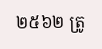២៥៦២ ត្រូ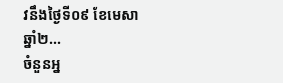វនឹងថ្ងៃទី០៩ ខែមេសា ឆ្នាំ២...
ចំនួនអ្ន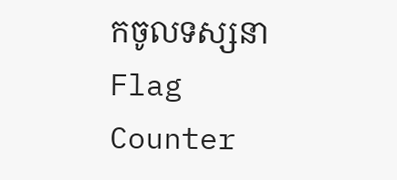កចូលទស្សនា
Flag Counter